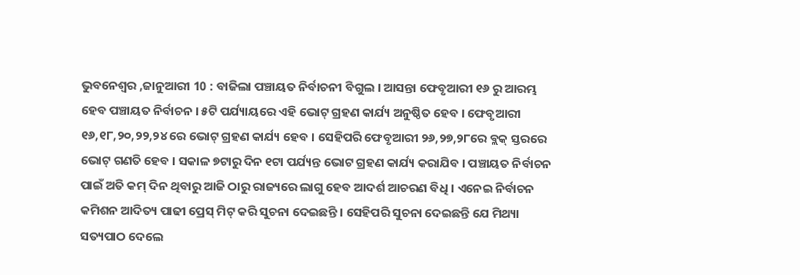ଭୁବନେଶ୍ୱର ,ଜାନୁଆରୀ 10 : ବାଜିଲା ପଞ୍ଚାୟତ ନିର୍ବାଚନୀ ବିଗୁଲ । ଆସନ୍ତା ଫେବୃଆରୀ ୧୬ ରୁ ଆରମ୍ଭ ହେବ ପଞ୍ଚାୟତ ନିର୍ବାଚନ । ୫ଟି ପର୍ଯ୍ୟାୟରେ ଏହି ଭୋଟ୍ ଗ୍ରହଣ କାର୍ଯ୍ୟ ଅନୁଷ୍ଠିତ ହେବ । ଫେବୃଆରୀ ୧୬,୧୮,୨୦,୨୨,୨୪ ରେ ଭୋଟ୍ ଗ୍ରହଣ କାର୍ଯ୍ୟ ହେବ । ସେହିପରି ଫେବୃଆରୀ ୨୬,୨୭,୨୮ରେ ବ୍ଲକ୍ ସ୍ତରରେ ଭୋଟ୍ ଗଣତି ହେବ । ସକାଳ ୭ଟାରୁ ଦିନ ୧ଟା ପର୍ଯ୍ୟନ୍ତ ଭୋଟ ଗ୍ରହଣ କାର୍ଯ୍ୟ କରାଯିବ । ପଞ୍ଚାୟତ ନିର୍ବାଚନ ପାଇଁ ଅତି କମ୍ ଦିନ ଥିବାରୁ ଆଜି ଠାରୁ ରାଜ୍ୟରେ ଲାଗୁ ହେବ ଆଦର୍ଶ ଆଚରଣ ବିଧି । ଏନେଇ ନିର୍ବାଚନ କମିଶନ ଆଦିତ୍ୟ ପାଢୀ ପ୍ରେସ୍ ମିଟ୍ କରି ସୁଚନା ଦେଇଛନ୍ତି । ସେହିପରି ସୁଚନା ଦେଇଛନ୍ତି ଯେ ମିଥ୍ୟା ସତ୍ୟପାଠ ଦେଲେ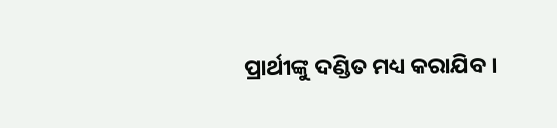ପ୍ରାର୍ଥୀଙ୍କୁ ଦଣ୍ଡିତ ମଧ୍ୟ କରାଯିବ ।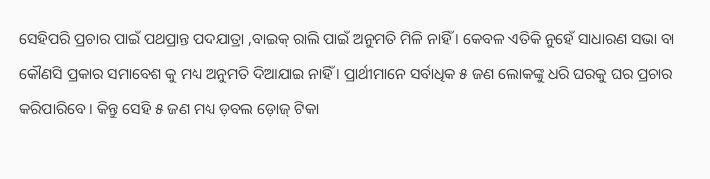ସେହିପରି ପ୍ରଚାର ପାଇଁ ପଥପ୍ରାନ୍ତ ପଦଯାତ୍ରା ,ବାଇକ୍ ରାଲି ପାଇଁ ଅନୁମତି ମିଳି ନାହିଁ । କେବଳ ଏତିକି ନୁହେଁ ସାଧାରଣ ସଭା ବା କୌଣସି ପ୍ରକାର ସମାବେଶ କୁ ମଧ୍ୟ ଅନୁମତି ଦିଆଯାଇ ନାହିଁ । ପ୍ରାର୍ଥୀମାନେ ସର୍ବାଧିକ ୫ ଜଣ ଲୋକଙ୍କୁ ଧରି ଘରକୁ ଘର ପ୍ରଚାର କରିପାରିବେ । କିନ୍ତୁ ସେହି ୫ ଜଣ ମଧ୍ୟ ଡ଼ବଲ ଡ଼ୋଜ୍ ଟିକା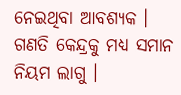ନେଇଥିବା ଆବଶ୍ୟକ । ଗଣତି କେନ୍ଦ୍ରକୁ ମଧ୍ୟ ସମାନ ନିୟମ ଲାଗୁ ।